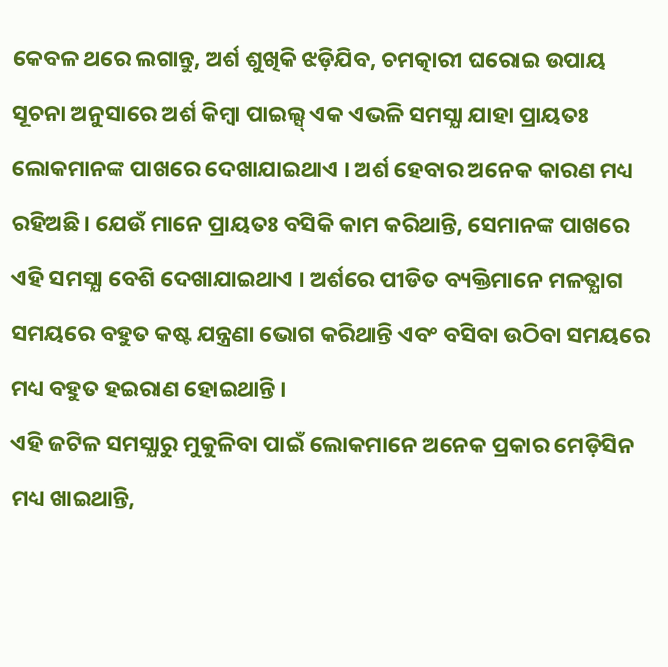କେବଳ ଥରେ ଲଗାନ୍ତୁ, ଅର୍ଶ ଶୁଖିକି ଝଡ଼ିଯିବ, ଚମତ୍କାରୀ ଘରୋଇ ଉପାୟ
ସୂଚନା ଅନୁସାରେ ଅର୍ଶ କିମ୍ବା ପାଇଲ୍ସ୍ ଏକ ଏଭଳି ସମସ୍ଯା ଯାହା ପ୍ରାୟତଃ ଲୋକମାନଙ୍କ ପାଖରେ ଦେଖାଯାଇଥାଏ । ଅର୍ଶ ହେବାର ଅନେକ କାରଣ ମଧ୍ୟ ରହିଅଛି। ଯେଉଁ ମାନେ ପ୍ରାୟତଃ ବସିକି କାମ କରିଥାନ୍ତି, ସେମାନଙ୍କ ପାଖରେ ଏହି ସମସ୍ଯା ବେଶି ଦେଖାଯାଇଥାଏ । ଅର୍ଶରେ ପୀଡିତ ବ୍ୟକ୍ତିମାନେ ମଳତ୍ଯାଗ ସମୟରେ ବହୁତ କଷ୍ଟ ଯନ୍ତ୍ରଣା ଭୋଗ କରିଥାନ୍ତି ଏବଂ ବସିବା ଉଠିବା ସମୟରେ ମଧ୍ୟ ବହୁତ ହଇରାଣ ହୋଇଥାନ୍ତି ।
ଏହି ଜଟିଳ ସମସ୍ଯାରୁ ମୁକୁଳିବା ପାଇଁ ଲୋକମାନେ ଅନେକ ପ୍ରକାର ମେଡ଼ିସିନ ମଧ୍ୟ ଖାଇଥାନ୍ତି,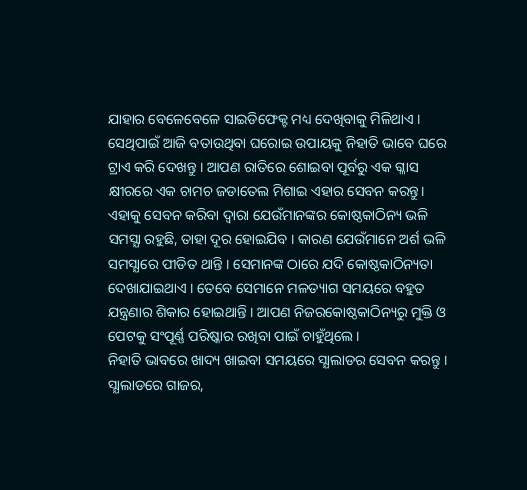ଯାହାର ବେଳେବେଳେ ସାଇଡିଫେକ୍ଟ ମଧ୍ୟ ଦେଖିବାକୁ ମିଳିଥାଏ । ସେଥିପାଇଁ ଆଜି ବତାଉଥିବା ଘରୋଇ ଉପାୟକୁ ନିହାତି ଭାବେ ଘରେ ଟ୍ରାଏ କରି ଦେଖନ୍ତୁ । ଆପଣ ରାତିରେ ଶୋଇବା ପୂର୍ବରୁ ଏକ ଗ୍ଳାସ କ୍ଷୀରରେ ଏକ ଚାମଚ ଜଡାତେଲ ମିଶାଇ ଏହାର ସେବନ କରନ୍ତୁ।
ଏହାକୁ ସେବନ କରିବା ଦ୍ଵାରା ଯେଉଁମାନଙ୍କର କୋଷ୍ଠକାଠିନ୍ୟ ଭଳି ସମସ୍ଯା ରହୁଛି, ତାହା ଦୂର ହୋଇଯିବ । କାରଣ ଯେଉଁମାନେ ଅର୍ଶ ଭଳି ସମସ୍ଯାରେ ପୀଡିତ ଥାନ୍ତି । ସେମାନଙ୍କ ଠାରେ ଯଦି କୋଷ୍ଠକାଠିନ୍ୟତା ଦେଖାଯାଇଥାଏ । ତେବେ ସେମାନେ ମଳତ୍ୟାଗ ସମୟରେ ବହୁତ ଯନ୍ତ୍ରଣାର ଶିକାର ହୋଇଥାନ୍ତି । ଆପଣ ନିଜରକୋଷ୍ଠକାଠିନ୍ୟରୁ ମୁକ୍ତି ଓ ପେଟକୁ ସଂପୂର୍ଣ୍ଣ ପରିଷ୍କାର ରଖିବା ପାଇଁ ଚାହୁଁଥିଲେ ।
ନିହାତି ଭାବରେ ଖାଦ୍ୟ ଖାଇବା ସମୟରେ ସ୍ଯାଲାଡର ସେବନ କରନ୍ତୁ । ସ୍ଯାଲାଡରେ ଗାଜର,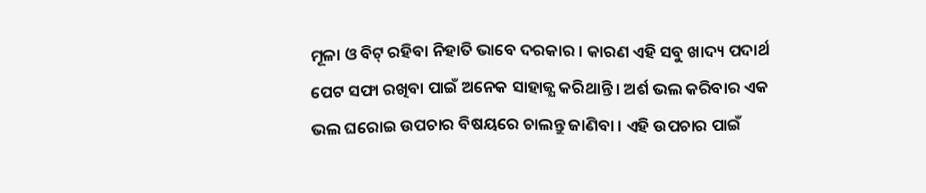ମୂଳା ଓ ବିଟ୍ ରହିବା ନିହାତି ଭାବେ ଦରକାର । କାରଣ ଏହି ସବୁ ଖାଦ୍ୟ ପଦାର୍ଥ ପେଟ ସଫା ରଖିବା ପାଇଁ ଅନେକ ସାହାଜ୍ଯ କରିଥାନ୍ତି । ଅର୍ଶ ଭଲ କରିବାର ଏକ ଭଲ ଘରୋଇ ଉପଚାର ବିଷୟରେ ଚାଲନ୍ତୁ ଜାଣିବା । ଏହି ଉପଚାର ପାଇଁ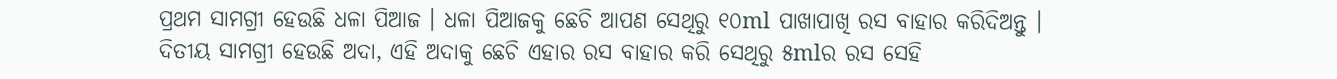ପ୍ରଥମ ସାମଗ୍ରୀ ହେଉଛି ଧଳା ପିଆଜ । ଧଳା ପିଆଜକୁ ଛେଚି ଆପଣ ସେଥିରୁ ୧୦ml ପାଖାପାଖି ରସ ବାହାର କରିଦିଅନ୍ତୁ ।
ଦିତୀୟ ସାମଗ୍ରୀ ହେଉଛି ଅଦା, ଏହି ଅଦାକୁ ଛେଚି ଏହାର ରସ ବାହାର କରି ସେଥିରୁ ୫mlର ରସ ସେହି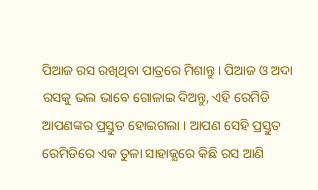ପିଆଜ ରସ ରଖିଥିବା ପାତ୍ରରେ ମିଶାନ୍ତୁ । ପିଆଜ ଓ ଅଦା ରସକୁ ଭଲ ଭାବେ ଗୋଳାଇ ଦିଅନ୍ତୁ, ଏହି ରେମିଡି ଆପଣଙ୍କର ପ୍ରସ୍ତୁତ ହୋଇଗଲା । ଆପଣ ସେହି ପ୍ରସ୍ତୁତ ରେମିଡିରେ ଏକ ତୁଳା ସାହାଜ୍ଯରେ କିଛି ରସ ଆଣି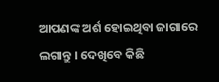ଆପଣଙ୍କ ଅର୍ଶ ହୋଇଥିବା ଜାଗାରେ ଲଗାନ୍ତୁ । ଦେଖିବେ କିଛି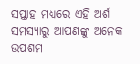ସପ୍ତାହ ମଧ୍ୟରେ ଏହି ଅର୍ଶ ସମସ୍ଯାରୁ ଆପଣଙ୍କୁ ଅନେକ ଉପଶମ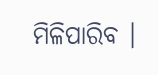ମିଳିପାରିବ ।